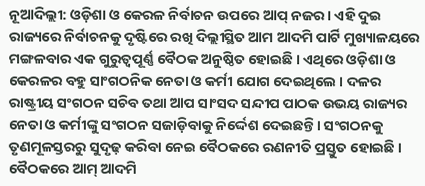ନୂଆଦିଲ୍ଲୀ: ଓଡ଼ିଶା ଓ କେରଳ ନିର୍ବାଚନ ଉପରେ ଆପ୍ ନଜର । ଏହି ଦୁଇ ରାଜ୍ୟରେ ନିର୍ବାଚନକୁ ଦୃଷ୍ଟିରେ ରଖି ଦିଲ୍ଲୀସ୍ଥିତ ଆମ ଆଦମି ପାର୍ଟି ମୁଖ୍ୟାଳୟରେ ମଙ୍ଗଳବାର ଏକ ଗୁରୁତ୍ବପୂର୍ଣ୍ଣ ବୈଠକ ଅନୁଷ୍ଠିତ ହୋଇଛି । ଏଥିରେ ଓଡ଼ିଶା ଓ କେରଳର ବହୁ ସାଂଗଠନିକ ନେତା ଓ କର୍ମୀ ଯୋଗ ଦେଇଥିଲେ । ଦଳର ରାଷ୍ଟ୍ରୀୟ ସଂଗଠନ ସଚିବ ତଥା ଆପ ସାଂସଦ ସନ୍ଦୀପ ପାଠକ ଉଭୟ ରାଜ୍ୟର ନେତା ଓ କର୍ମୀଙ୍କୁ ସଂଗଠନ ସଜାଡ଼ିବାକୁ ନିର୍ଦ୍ଦେଶ ଦେଇଛନ୍ତି । ସଂଗଠନକୁ ତୃଣମୂଳସ୍ତରରୁ ସୁଦୃଢ଼ କରିବା ନେଇ ବୈଠକରେ ରଣନୀତି ପ୍ରସ୍ତୁତ ହୋଇଛି ।
ବୈଠକରେ ଆମ୍ ଆଦମି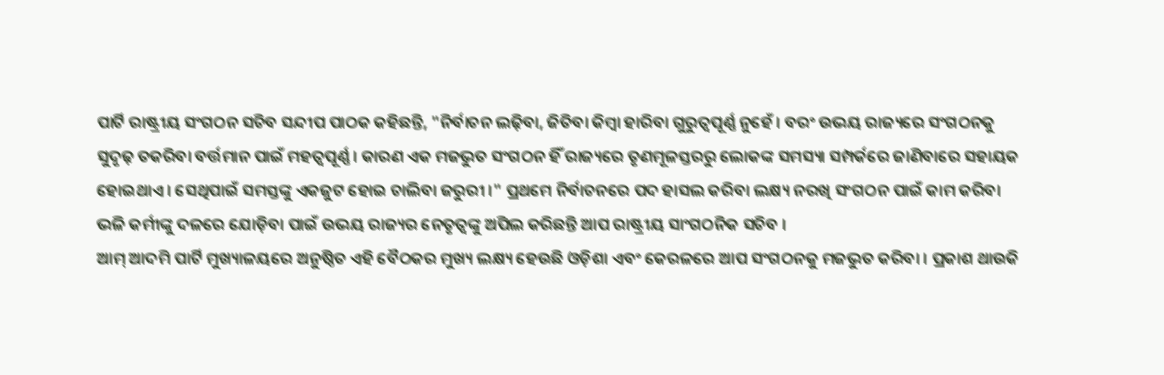ପାର୍ଟି ରାଷ୍ଟ୍ରୀୟ ସଂଗଠନ ସଚିବ ସନ୍ଦୀପ ପାଠକ କହିଛନ୍ତି, "ନିର୍ବାଚନ ଲଢ଼ିବା, ଜିତିବା କିମ୍ବା ହାରିବା ଗୁରୁତ୍ବପୂର୍ଣ୍ଣ ନୁହେଁ । ବରଂ ଉଭୟ ରାଜ୍ୟରେ ସଂଗଠନକୁ ସୁଦୃଢ଼ ତକରିବା ବର୍ତ୍ତମାନ ପାଇଁ ମହତ୍ବପୂର୍ଣ୍ଣ । କାରଣ ଏକ ମଜଭୁତ ସଂଗଠନ ହିଁ ରାଜ୍ୟରେ ତୃଣମୂଳସ୍ତରରୁ ଲୋକଙ୍କ ସମସ୍ୟା ସମ୍ପର୍କରେ ଜାଣିବାରେ ସହାୟକ ହୋଇଥାଏ । ସେଥିପାଇଁ ସମସ୍ତଙ୍କୁ ଏକଜୁଟ ହୋଇ ଚାଲିବା ଜରୁରୀ ।" ପ୍ରଥମେ ନିର୍ବାଚନରେ ପଦ ହାସଲ କରିବା ଲକ୍ଷ୍ୟ ନରଖି ସଂଗଠନ ପାଇଁ କାମ କରିବା ଭଳି କର୍ମୀଙ୍କୁ ଦଳରେ ଯୋଡ଼ିବା ପାଇଁ ଉଭୟ ରାଜ୍ୟର ନେତୃତ୍ବଙ୍କୁ ଅପିଲ କରିଛନ୍ତି ଆପ ରାଷ୍ଟ୍ରୀୟ ସାଂଗଠନିକ ସଚିବ ।
ଆମ୍ ଆଦମି ପାର୍ଟି ମୁଖ୍ୟାଳୟରେ ଅନୁଷ୍ଠିତ ଏହି ବୈଠକର ମୁଖ୍ୟ ଲକ୍ଷ୍ୟ ହେଉଛି ଓଡ଼ିଶା ଏବଂ କେରଳରେ ଆପ ସଂଗଠନକୁ ମଜଭୁତ କରିବା । ପ୍ରକାଶ ଥାଉକି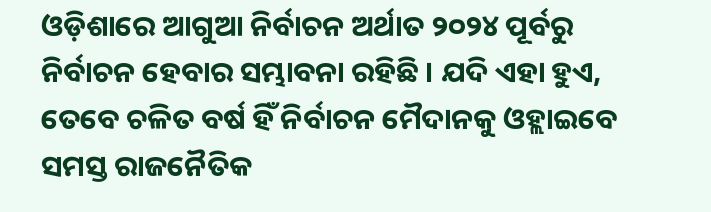ଓଡ଼ିଶାରେ ଆଗୁଆ ନିର୍ବାଚନ ଅର୍ଥାତ ୨୦୨୪ ପୂର୍ବରୁ ନିର୍ବାଚନ ହେବାର ସମ୍ଭାବନା ରହିଛି । ଯଦି ଏହା ହୁଏ, ତେବେ ଚଳିତ ବର୍ଷ ହିଁ ନିର୍ବାଚନ ମୈଦାନକୁ ଓହ୍ଲାଇବେ ସମସ୍ତ ରାଜନୈତିକ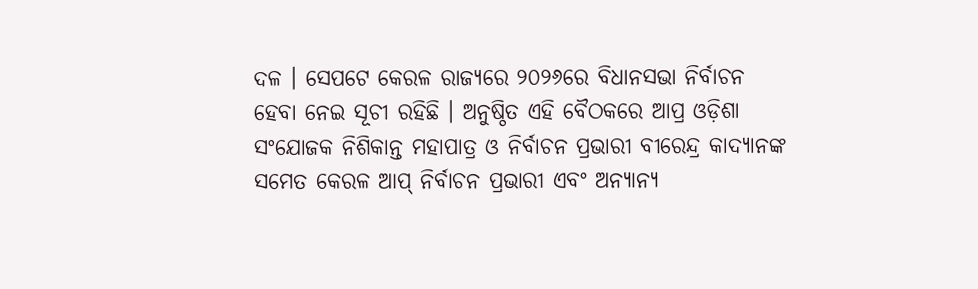ଦଳ । ସେପଟେ କେରଳ ରାଜ୍ୟରେ ୨୦୨୬ରେ ବିଧାନସଭା ନିର୍ବାଚନ ହେବା ନେଇ ସୂଚୀ ରହିଛି । ଅନୁଷ୍ଠିତ ଏହି ବୈଠକରେ ଆପ୍ର ଓଡ଼ିଶା ସଂଯୋଜକ ନିଶିକାନ୍ତ ମହାପାତ୍ର ଓ ନିର୍ବାଚନ ପ୍ରଭାରୀ ବୀରେନ୍ଦ୍ର କାଦ୍ୟାନଙ୍କ ସମେତ କେରଳ ଆପ୍ ନିର୍ବାଚନ ପ୍ରଭାରୀ ଏବଂ ଅନ୍ୟାନ୍ୟ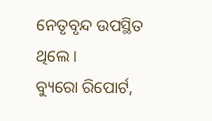ନେତୃବୃନ୍ଦ ଉପସ୍ଥିତ ଥିଲେ ।
ବ୍ୟୁରୋ ରିପୋର୍ଟ,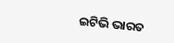ଇଟିଭି ଭାରତ